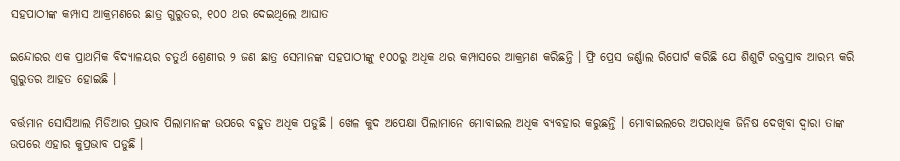ସହପାଠୀଙ୍କ କମ୍ପାସ ଆକ୍ରମଣରେ ଛାତ୍ର ଗୁରୁତର, ୧୦୦ ଥର ଦେଇଥିଲେ ଆଘାତ

ଇନ୍ଦୋରର ଏକ ପ୍ରାଥମିକ ବିଦ୍ୟାଳୟର ଚତୁର୍ଥ ଶ୍ରେଣୀର ୨ ଜଣ ଛାତ୍ର ସେମାନଙ୍କ ସହପାଠୀଙ୍କୁ ୧୦୦ରୁ ଅଧିକ ଥର କମ୍ପାସରେ ଆକ୍ରମଣ କରିଛନ୍ତି । ଫ୍ରି ପ୍ରେସ ଜର୍ଣ୍ଣାଲ ରିପୋର୍ଟ କରିଛି ଯେ ଶିଶୁଟି ରକ୍ତସ୍ରାବ ଆରମ୍ଭ କରି ଗୁରୁତର ଆହତ ହୋଇଛି ।

ବର୍ତ୍ତମାନ ସୋସିଆଲ ମିଡିଆର ପ୍ରଭାବ ପିଲାମାନଙ୍କ ଉପରେ ବହୁତ ଅଧିକ ପଡୁଛି । ଖେଳ କୁଦ ଅପେକ୍ଷା ପିଲାମାନେ ମୋବାଇଲ ଅଧିକ ବ୍ୟବହାର କରୁଛନ୍ତି । ମୋବାଇଲରେ ଅପରାଧିକ ଜିନିଷ ଦେଖିବା ଦ୍ୱାରା ତାଙ୍କ ଉପରେ ଏହାର କୁପ୍ରଭାବ ପଡୁଛି ।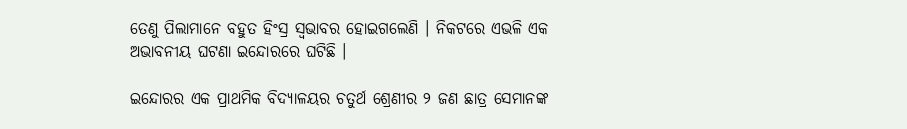ତେଣୁ ପିଲାମାନେ ବହୁତ ହିଂସ୍ର ସ୍ୱଭାବର ହୋଇଗଲେଣି । ନିକଟରେ ଏଭଳି ଏକ ଅଭାବନୀୟ ଘଟଣା ଇନ୍ଦୋରରେ ଘଟିଛି ।

ଇନ୍ଦୋରର ଏକ ପ୍ରାଥମିକ ବିଦ୍ୟାଳୟର ଚତୁର୍ଥ ଶ୍ରେଣୀର ୨ ଜଣ ଛାତ୍ର ସେମାନଙ୍କ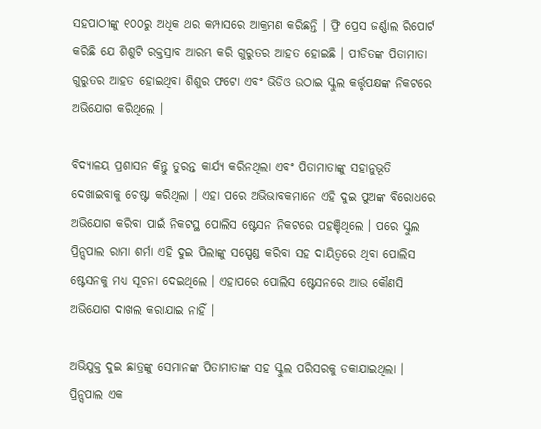ସହପାଠୀଙ୍କୁ ୧୦୦ରୁ ଅଧିକ ଥର କମ୍ପାସରେ ଆକ୍ରମଣ କରିଛନ୍ତି । ଫ୍ରି ପ୍ରେସ ଜର୍ଣ୍ଣାଲ ରିପୋର୍ଟ କରିଛି ଯେ ଶିଶୁଟି ରକ୍ତସ୍ରାବ ଆରମ୍ଭ କରି ଗୁରୁତର ଆହତ ହୋଇଛି । ପୀଡିତଙ୍କ ପିତାମାତା ଗୁରୁତର ଆହତ ହୋଇଥିବା ଶିଶୁର ଫଟୋ ଏବଂ ଭିଡିଓ ଉଠାଇ ସ୍କୁଲ କର୍ତ୍ତୃପକ୍ଷଙ୍କ ନିକଟରେ ଅଭିଯୋଗ କରିଥିଲେ ।

ବିଦ୍ୟାଳୟ ପ୍ରଶାସନ କିନ୍ତୁ ତୁରନ୍ତ କାର୍ଯ୍ୟ କରିନଥିଲା ଏବଂ ପିତାମାତାଙ୍କୁ ସହାନୁଭୂତି ଦେଖାଇବାକୁ ଚେଷ୍ଟା କରିଥିଲା । ଏହା ପରେ ଅଭିଭାବକମାନେ ଏହି ଦୁଇ ପୁଅଙ୍କ ବିରୋଧରେ ଅଭିଯୋଗ କରିବା ପାଇଁ ନିକଟସ୍ଥ ପୋଲିସ ଷ୍ଟେସନ ନିକଟରେ ପହଞ୍ଚିଥିଲେ । ପରେ ସ୍କୁଲ ପ୍ରିନ୍ସପାଲ ରାମା ଶର୍ମା ଏହି ଦୁଇ ପିଲାଙ୍କୁ ସସ୍ପେଣ୍ଡ କରିବା ସହ ଦାୟିତ୍ୱରେ ଥିବା ପୋଲିସ ଷ୍ଟେସନକୁ ମଧ୍ୟ ସୂଚନା ଦେଇଥିଲେ । ଏହାପରେ ପୋଲିସ ଷ୍ଟେସନରେ ଆଉ କୌଣସି ଅଭିଯୋଗ ଦାଖଲ କରାଯାଇ ନାହିଁ ।

ଅଭିଯୁକ୍ତ ଦୁଇ ଛାତ୍ରଙ୍କୁ ସେମାନଙ୍କ ପିତାମାତାଙ୍କ ସହ ସ୍କୁଲ ପରିସରକୁ ଡକାଯାଇଥିଲା । ପ୍ରିନ୍ସପାଲ ଏକ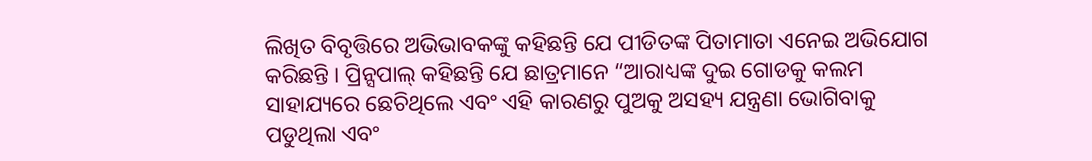ଲିଖିତ ବିବୃତ୍ତିରେ ଅଭିଭାବକଙ୍କୁ କହିଛନ୍ତି ଯେ ପୀଡିତଙ୍କ ପିତାମାତା ଏନେଇ ଅଭିଯୋଗ କରିଛନ୍ତି । ପ୍ରିନ୍ସପାଲ୍ କହିଛନ୍ତି ଯେ ଛାତ୍ରମାନେ “ଆରାଧ୍ୟଙ୍କ ଦୁଇ ଗୋଡକୁ କଲମ ସାହାଯ୍ୟରେ ଛେଚିଥିଲେ ଏବଂ ଏହି କାରଣରୁ ପୁଅକୁ ଅସହ୍ୟ ଯନ୍ତ୍ରଣା ଭୋଗିବାକୁ ପଡୁଥିଲା ଏବଂ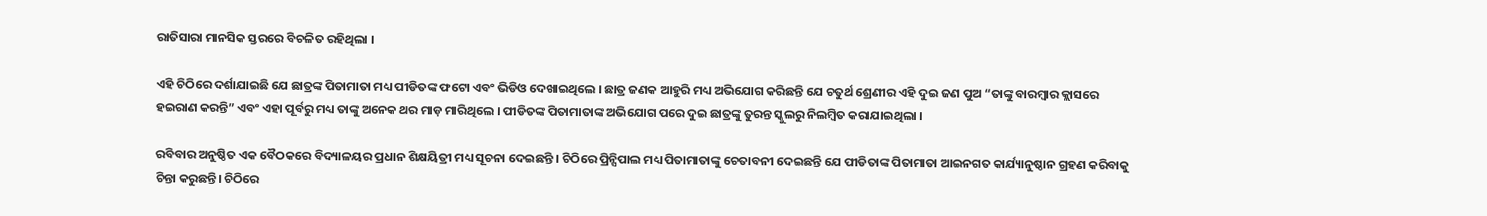ରାତିସାରା ମାନସିକ ସ୍ତରରେ ବିଚଳିତ ରହିଥିଲା ।

ଏହି ଚିଠିରେ ଦର୍ଶାଯାଇଛି ଯେ ଛାତ୍ରଙ୍କ ପିତାମାତା ମଧ୍ୟ ପୀଡିତଙ୍କ ଫଟୋ ଏବଂ ଭିଡିଓ ଦେଖାଇଥିଲେ । ଛାତ୍ର ଜଣକ ଆହୁରି ମଧ୍ୟ ଅଭିଯୋଗ କରିଛନ୍ତି ଯେ ଚତୁର୍ଥ ଶ୍ରେଣୀର ଏହି ଦୁଇ ଜଣ ପୁଅ “ତାଙ୍କୁ ବାରମ୍ବାର କ୍ଲାସରେ ହଇରାଣ କରନ୍ତି” ଏବଂ ଏହା ପୂର୍ବରୁ ମଧ୍ୟ ତାଙ୍କୁ ଅନେକ ଥର ମାଡ଼ ମାରିଥିଲେ । ପୀଡିତଙ୍କ ପିତାମାତାଙ୍କ ଅଭିଯୋଗ ପରେ ଦୁଇ ଛାତ୍ରଙ୍କୁ ତୁରନ୍ତ ସ୍କୁଲରୁ ନିଲମ୍ବିତ କରାଯାଇଥିଲା ।

ରବିବାର ଅନୁଷ୍ଠିତ ଏକ ବୈଠକରେ ବିଦ୍ୟାଳୟର ପ୍ରଧାନ ଶିକ୍ଷୟିତ୍ରୀ ମଧ୍ୟ ସୂଚନା ଦେଇଛନ୍ତି । ଚିଠିରେ ପ୍ରିନ୍ସିପାଲ ମଧ୍ୟ ପିତାମାତାଙ୍କୁ ଚେତାବନୀ ଦେଇଛନ୍ତି ଯେ ପୀଡିତାଙ୍କ ପିତାମାତା ଆଇନଗତ କାର୍ଯ୍ୟାନୁଷ୍ଠାନ ଗ୍ରହଣ କରିବାକୁ ଚିନ୍ତା କରୁଛନ୍ତି। ଚିଠିରେ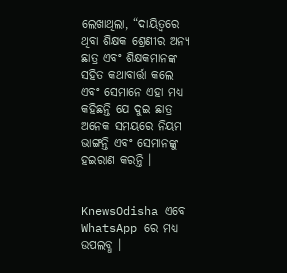ଲେଖାଥିଲା, “ଦାୟିତ୍ୱରେ ଥିବା ଶିକ୍ଷକ ଶ୍ରେଣୀର ଅନ୍ୟ ଛାତ୍ର ଏବଂ ଶିକ୍ଷକମାନଙ୍କ ସହିତ କଥାବାର୍ତ୍ତା କଲେ ଏବଂ ସେମାନେ ଏହା ମଧ୍ୟ କହିଛନ୍ତି ଯେ ଦୁଇ ଛାତ୍ର ଅନେକ ସମୟରେ ନିୟମ ଭାଙ୍ଗନ୍ତି ଏବଂ ସେମାନଙ୍କୁ ହଇରାଣ କରନ୍ତି ।


KnewsOdisha ଏବେ WhatsApp ରେ ମଧ୍ୟ ଉପଲବ୍ଧ ।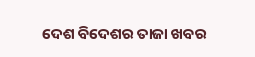ଦେଶ ବିଦେଶର ତାଜା ଖବର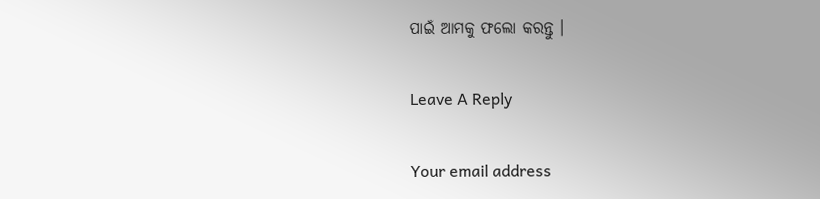ପାଇଁ ଆମକୁ ଫଲୋ କରନ୍ତୁ ।

Leave A Reply

Your email address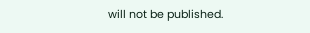will not be published.